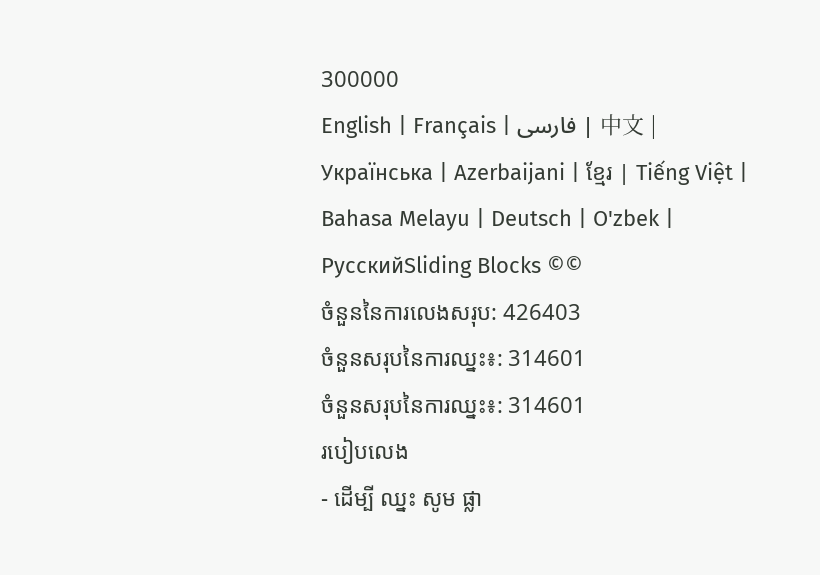300000
English | Français | فارسی | 中文 | Українська | Azerbaijani | ខ្មែរ | Tiếng Việt | Bahasa Melayu | Deutsch | O'zbek | РусскийSliding Blocks ©©
ចំនួននៃការលេងសរុប: 426403
ចំនួនសរុបនៃការឈ្នះ៖: 314601
ចំនួនសរុបនៃការឈ្នះ៖: 314601
របៀបលេង
- ដើម្បី ឈ្នះ សូម ផ្លា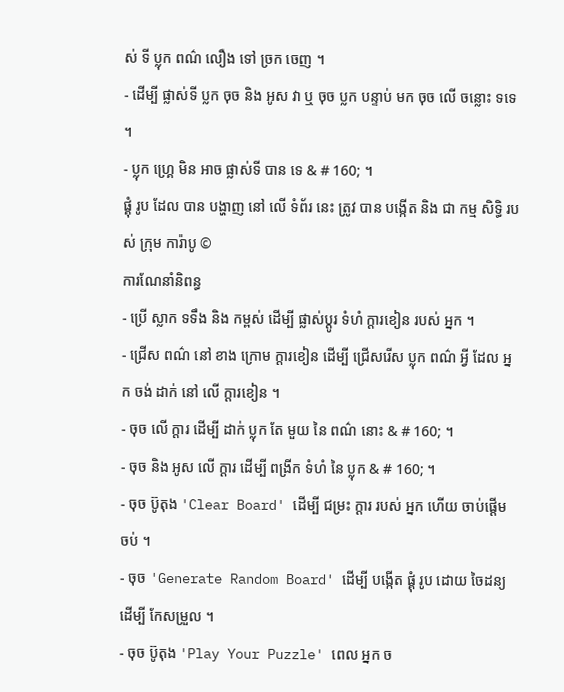ស់ ទី ប្លុក ពណ៌ លឿង ទៅ ច្រក ចេញ ។
- ដើម្បី ផ្លាស់ទី ប្លក ចុច និង អូស វា ឬ ចុច ប្លក បន្ទាប់ មក ចុច លើ ចន្លោះ ទទេ ។
- ប្លុក ហ្គ្រេ មិន អាច ផ្លាស់ទី បាន ទេ & # 160; ។
ផ្គុំ រូប ដែល បាន បង្ហាញ នៅ លើ ទំព័រ នេះ ត្រូវ បាន បង្កើត និង ជា កម្ម សិទ្ធិ របស់ ក្រុម ការ៉ាបូ ©
ការណែនាំនិពន្ធ
- ប្រើ ស្លាក ទទឹង និង កម្ពស់ ដើម្បី ផ្លាស់ប្ដូរ ទំហំ ក្ដារខៀន របស់ អ្នក ។
- ជ្រើស ពណ៌ នៅ ខាង ក្រោម ក្ដារខៀន ដើម្បី ជ្រើសរើស ប្លុក ពណ៌ អ្វី ដែល អ្នក ចង់ ដាក់ នៅ លើ ក្ដារខៀន ។
- ចុច លើ ក្ដារ ដើម្បី ដាក់ ប្លុក តែ មួយ នៃ ពណ៌ នោះ & # 160; ។
- ចុច និង អូស លើ ក្ដារ ដើម្បី ពង្រីក ទំហំ នៃ ប្លុក & # 160; ។
- ចុច ប៊ូតុង 'Clear Board' ដើម្បី ជម្រះ ក្ដារ របស់ អ្នក ហើយ ចាប់ផ្ដើម ចប់ ។
- ចុច 'Generate Random Board' ដើម្បី បង្កើត ផ្គុំ រូប ដោយ ចៃដន្យ ដើម្បី កែសម្រួល ។
- ចុច ប៊ូតុង 'Play Your Puzzle' ពេល អ្នក ច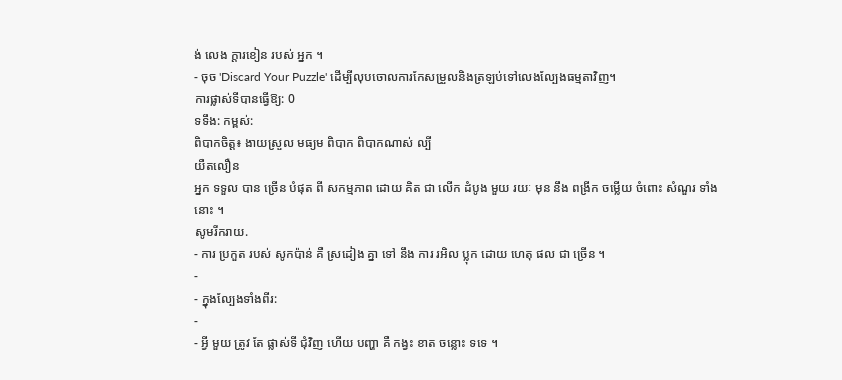ង់ លេង ក្ដារខៀន របស់ អ្នក ។
- ចុច 'Discard Your Puzzle' ដើម្បីលុបចោលការកែសម្រួលនិងត្រឡប់ទៅលេងល្បែងធម្មតាវិញ។
ការផ្លាស់ទីបានធ្វើឱ្យ: 0
ទទឹង: កម្ពស់:
ពិបាកចិត្ត៖ ងាយស្រួល មធ្យម ពិបាក ពិបាកណាស់ ល្បី
យឺតលឿន
អ្នក ទទួល បាន ច្រើន បំផុត ពី សកម្មភាព ដោយ គិត ជា លើក ដំបូង មួយ រយៈ មុន នឹង ពង្រីក ចម្លើយ ចំពោះ សំណួរ ទាំង នោះ ។
សូមរីករាយ.
- ការ ប្រកួត របស់ សូកប៉ាន់ គឺ ស្រដៀង គ្នា ទៅ នឹង ការ រអិល ប្លុក ដោយ ហេតុ ផល ជា ច្រើន ។
-
- ក្នុងល្បែងទាំងពីរ:
-
- អ្វី មួយ ត្រូវ តែ ផ្លាស់ទី ជុំវិញ ហើយ បញ្ហា គឺ កង្វះ ខាត ចន្លោះ ទទេ ។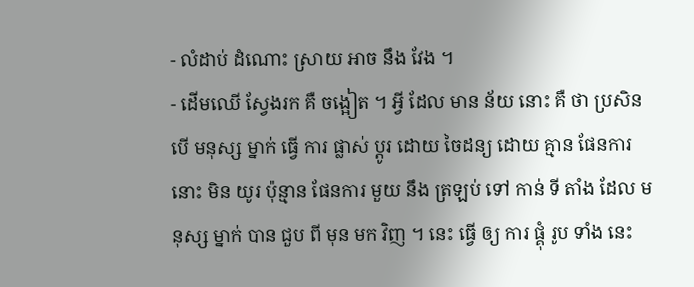- លំដាប់ ដំណោះ ស្រាយ អាច នឹង វែង ។
- ដើមឈើ ស្វែងរក គឺ ចង្អៀត ។ អ្វី ដែល មាន ន័យ នោះ គឺ ថា ប្រសិន បើ មនុស្ស ម្នាក់ ធ្វើ ការ ផ្លាស់ ប្តូរ ដោយ ចៃដន្យ ដោយ គ្មាន ផែនការ នោះ មិន យូរ ប៉ុន្មាន ផែនការ មួយ នឹង ត្រឡប់ ទៅ កាន់ ទី តាំង ដែល មនុស្ស ម្នាក់ បាន ជួប ពី មុន មក វិញ ។ នេះ ធ្វើ ឲ្យ ការ ផ្គុំ រូប ទាំង នេះ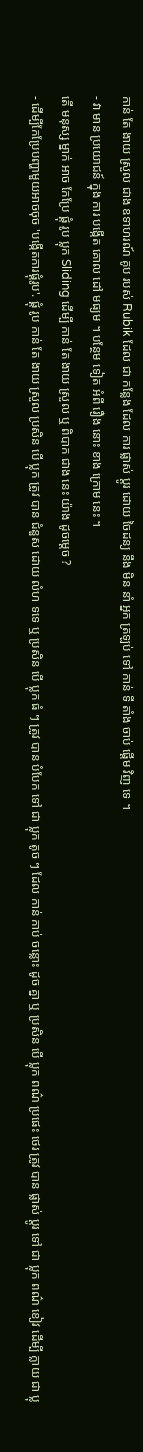កាន់ តែ ងាយ ស្រួល ជាង ឧទាហរណ៍ គូប របស់ Rubik ដែល ជា កន្លែង ដែល ការ ផ្លាស់ ប្តូរ ដោយ ចៃដន្យ នឹង មិន នាំ អ្នក ត្រឡប់ ទៅ កាន់ ទី តាំង ចាប់ ផ្តើម វិញ ទេ ។
- វា មាន ប្រយោជន៍ ក្នុង ការ បង្កើត គោល ដៅ មធ្យម ។ បន្ថែម ទៀត អំពី រឿង នោះ ខាង ក្រោម នេះ ។
តើ មនុស្ស ម្នាក់ អាច កែប្រែ ផ្គុំ រូប ប្លុក Sliding ដើម្បី កាន់ តែ ងាយ ស្រួល ឬ ពិបាក ជាង នេះ យ៉ាង ដូចម្ដេច ?
- ដើម្បីកែប្រែបញ្ហាមួយអាចចុច 'បង្កើតការផ្គុំរូប'. ផ្គុំ រូប កាន់ តែ ងាយ ស្រួល ប្រសិន បើ ប្លុក ត្រូវ បាន ជំនួស ដោយ លំហ ទទេ ឬ ប្រសិន បើ ប្លុក ធំ ៗ ត្រូវ បាន បំបែក ទៅ ជា ប្លុក តូច ៗ ដែល កាន់ កាប់ ចន្លោះ ដូច គ្នា ឬ ប្រសិន បើ ប្លុក ពណ៌ ប្រផេះ ថេរ ត្រូវ បាន ផ្លាស់ ប្តូរ ទៅ ជា ប្លុក ពណ៌ ខៀវ ដើម្បី ក្លាយ ជា ប្លុ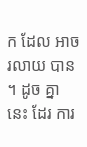ក ដែល អាច រលាយ បាន ។ ដូច គ្នា នេះ ដែរ ការ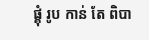ផ្គុំ រូប កាន់ តែ ពិបា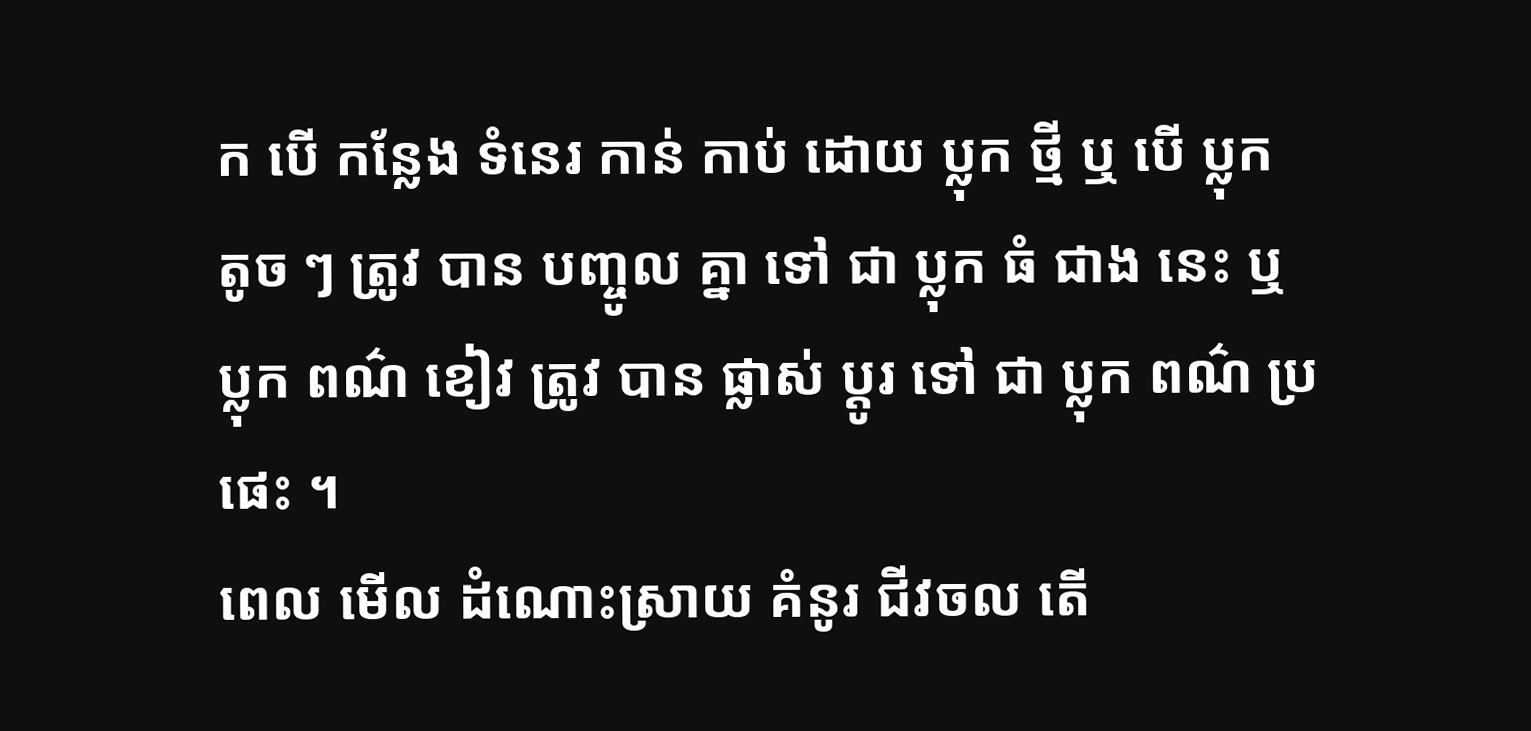ក បើ កន្លែង ទំនេរ កាន់ កាប់ ដោយ ប្លុក ថ្មី ឬ បើ ប្លុក តូច ៗ ត្រូវ បាន បញ្ចូល គ្នា ទៅ ជា ប្លុក ធំ ជាង នេះ ឬ ប្លុក ពណ៌ ខៀវ ត្រូវ បាន ផ្លាស់ ប្តូរ ទៅ ជា ប្លុក ពណ៌ ប្រផេះ ។
ពេល មើល ដំណោះស្រាយ គំនូរ ជីវចល តើ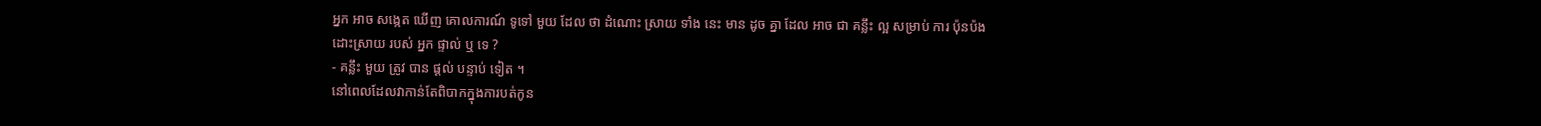អ្នក អាច សង្កេត ឃើញ គោលការណ៍ ទូទៅ មួយ ដែល ថា ដំណោះ ស្រាយ ទាំង នេះ មាន ដូច គ្នា ដែល អាច ជា គន្លឹះ ល្អ សម្រាប់ ការ ប៉ុនប៉ង ដោះស្រាយ របស់ អ្នក ផ្ទាល់ ឬ ទេ ?
- គន្លឹះ មួយ ត្រូវ បាន ផ្ដល់ បន្ទាប់ ទៀត ។
នៅពេលដែលវាកាន់តែពិបាកក្នុងការបត់កូន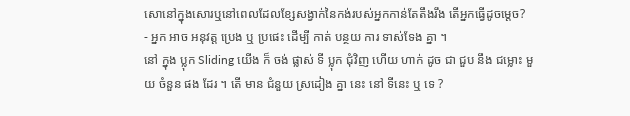សោនៅក្នុងសោរឬនៅពេលដែលខ្សែសង្វាក់នៃកង់របស់អ្នកកាន់តែតឹងរឹង តើអ្នកធ្វើដូចម្តេច?
- អ្នក អាច អនុវត្ត ប្រេង ឬ ប្រផេះ ដើម្បី កាត់ បន្ថយ ការ ទាស់ទែង គ្នា ។
នៅ ក្នុង ប្លុក Sliding យើង ក៏ ចង់ ផ្លាស់ ទី ប្លុក ជុំវិញ ហើយ ហាក់ ដូច ជា ជួប នឹង ជម្លោះ មួយ ចំនួន ផង ដែរ ។ តើ មាន ជំនួយ ស្រដៀង គ្នា នេះ នៅ ទីនេះ ឬ ទេ ?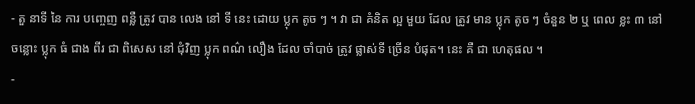- តួ នាទី នៃ ការ បញ្ចេញ ពន្លឺ ត្រូវ បាន លេង នៅ ទី នេះ ដោយ ប្លុក តូច ៗ ។ វា ជា គំនិត ល្អ មួយ ដែល ត្រូវ មាន ប្លុក តូច ៗ ចំនួន ២ ឬ ពេល ខ្លះ ៣ នៅ ចន្លោះ ប្លុក ធំ ជាង ពីរ ជា ពិសេស នៅ ជុំវិញ ប្លុក ពណ៌ លឿង ដែល ចាំបាច់ ត្រូវ ផ្លាស់ទី ច្រើន បំផុត។ នេះ គឺ ជា ហេតុផល ។
-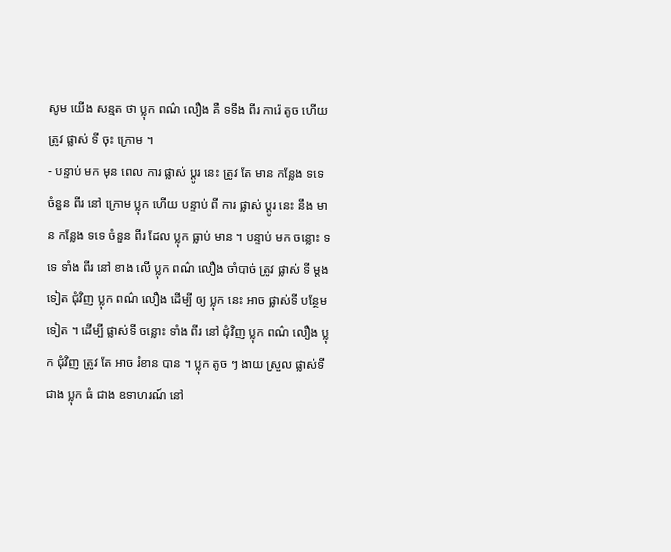សូម យើង សន្មត ថា ប្លុក ពណ៌ លឿង គឺ ទទឹង ពីរ ការ៉េ តូច ហើយ ត្រូវ ផ្លាស់ ទី ចុះ ក្រោម ។
- បន្ទាប់ មក មុន ពេល ការ ផ្លាស់ ប្តូរ នេះ ត្រូវ តែ មាន កន្លែង ទទេ ចំនួន ពីរ នៅ ក្រោម ប្លុក ហើយ បន្ទាប់ ពី ការ ផ្លាស់ ប្តូរ នេះ នឹង មាន កន្លែង ទទេ ចំនួន ពីរ ដែល ប្លុក ធ្លាប់ មាន ។ បន្ទាប់ មក ចន្លោះ ទទេ ទាំង ពីរ នៅ ខាង លើ ប្លុក ពណ៌ លឿង ចាំបាច់ ត្រូវ ផ្លាស់ ទី ម្តង ទៀត ជុំវិញ ប្លុក ពណ៌ លឿង ដើម្បី ឲ្យ ប្លុក នេះ អាច ផ្លាស់ទី បន្ថែម ទៀត ។ ដើម្បី ផ្លាស់ទី ចន្លោះ ទាំង ពីរ នៅ ជុំវិញ ប្លុក ពណ៌ លឿង ប្លុក ជុំវិញ ត្រូវ តែ អាច រំខាន បាន ។ ប្លុក តូច ៗ ងាយ ស្រួល ផ្លាស់ទី ជាង ប្លុក ធំ ជាង ឧទាហរណ៍ នៅ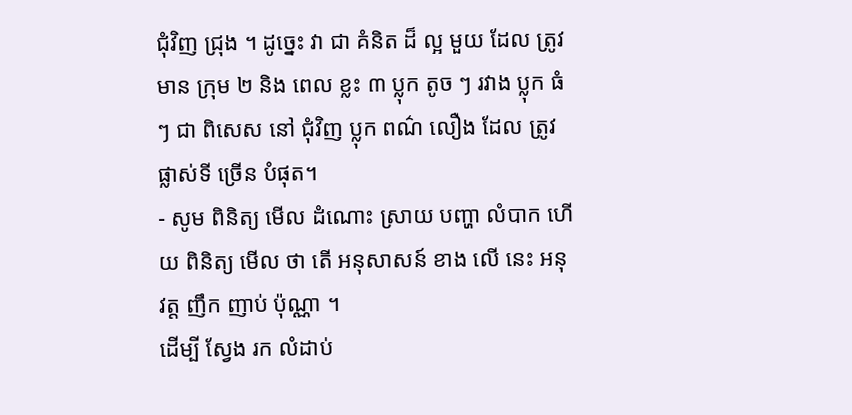ជុំវិញ ជ្រុង ។ ដូច្នេះ វា ជា គំនិត ដ៏ ល្អ មួយ ដែល ត្រូវ មាន ក្រុម ២ និង ពេល ខ្លះ ៣ ប្លុក តូច ៗ រវាង ប្លុក ធំ ៗ ជា ពិសេស នៅ ជុំវិញ ប្លុក ពណ៌ លឿង ដែល ត្រូវ ផ្លាស់ទី ច្រើន បំផុត។
- សូម ពិនិត្យ មើល ដំណោះ ស្រាយ បញ្ហា លំបាក ហើយ ពិនិត្យ មើល ថា តើ អនុសាសន៍ ខាង លើ នេះ អនុវត្ត ញឹក ញាប់ ប៉ុណ្ណា ។
ដើម្បី ស្វែង រក លំដាប់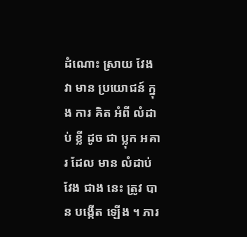ដំណោះ ស្រាយ វែង វា មាន ប្រយោជន៍ ក្នុង ការ គិត អំពី លំដាប់ ខ្លី ដូច ជា ប្លុក អគារ ដែល មាន លំដាប់ វែង ជាង នេះ ត្រូវ បាន បង្កើត ឡើង ។ ភារ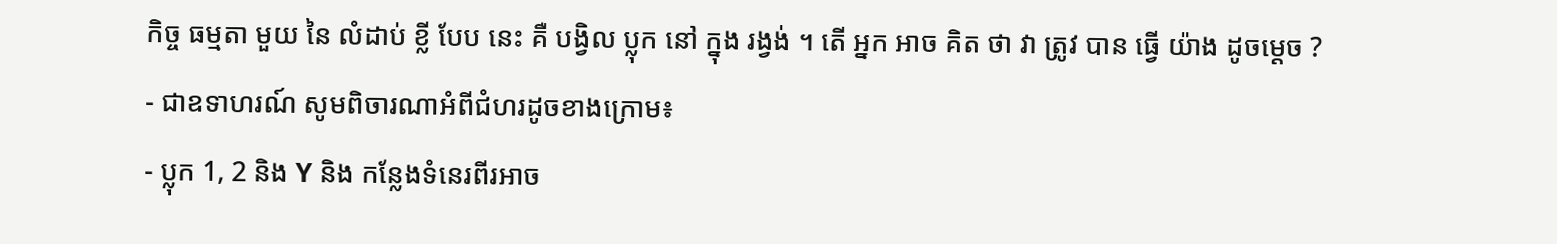កិច្ច ធម្មតា មួយ នៃ លំដាប់ ខ្លី បែប នេះ គឺ បង្វិល ប្លុក នៅ ក្នុង រង្វង់ ។ តើ អ្នក អាច គិត ថា វា ត្រូវ បាន ធ្វើ យ៉ាង ដូចម្ដេច ?
- ជាឧទាហរណ៍ សូមពិចារណាអំពីជំហរដូចខាងក្រោម៖
- ប្លុក 1, 2 និង Y និង កន្លែងទំនេរពីរអាច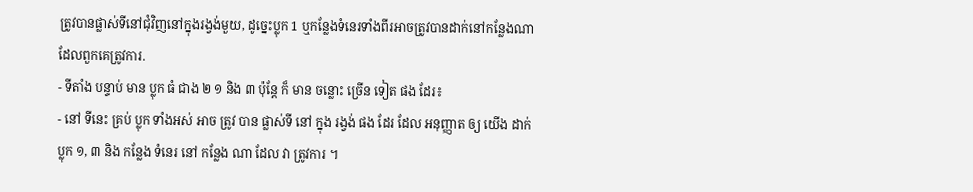ត្រូវបានផ្លាស់ទីនៅជុំវិញនៅក្នុងរង្វង់មួយ, ដូច្នេះប្លុក 1 ឬកន្លែងទំនេរទាំងពីរអាចត្រូវបានដាក់នៅកន្លែងណាដែលពួកគេត្រូវការ.
- ទីតាំង បន្ទាប់ មាន ប្លុក ធំ ជាង ២ ១ និង ៣ ប៉ុន្តែ ក៏ មាន ចន្លោះ ច្រើន ទៀត ផង ដែរ៖
- នៅ ទីនេះ គ្រប់ ប្លុក ទាំងអស់ អាច ត្រូវ បាន ផ្លាស់ទី នៅ ក្នុង រង្វង់ ផង ដែរ ដែល អនុញ្ញាត ឲ្យ យើង ដាក់ ប្លុក ១, ៣ និង កន្លែង ទំនេរ នៅ កន្លែង ណា ដែល វា ត្រូវការ ។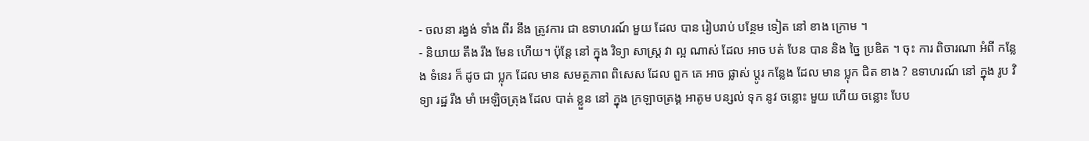- ចលនា រង្វង់ ទាំង ពីរ នឹង ត្រូវការ ជា ឧទាហរណ៍ មួយ ដែល បាន រៀបរាប់ បន្ថែម ទៀត នៅ ខាង ក្រោម ។
- និយាយ តឹង រឹង មែន ហើយ។ ប៉ុន្តែ នៅ ក្នុង វិទ្យា សាស្ត្រ វា ល្អ ណាស់ ដែល អាច បត់ បែន បាន និង ច្នៃ ប្រឌិត ។ ចុះ ការ ពិចារណា អំពី កន្លែង ទំនេរ ក៏ ដូច ជា ប្លុក ដែល មាន សមត្ថភាព ពិសេស ដែល ពួក គេ អាច ផ្លាស់ ប្តូរ កន្លែង ដែល មាន ប្លុក ជិត ខាង ? ឧទាហរណ៍ នៅ ក្នុង រូប វិទ្យា រដ្ឋ រឹង មាំ អេឡិចត្រុង ដែល បាត់ ខ្លួន នៅ ក្នុង ក្រឡាចត្រង្គ អាតូម បន្សល់ ទុក នូវ ចន្លោះ មួយ ហើយ ចន្លោះ បែប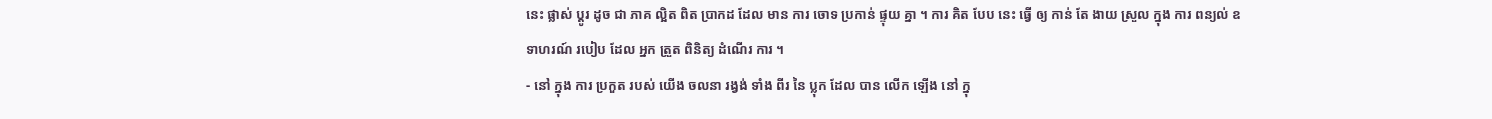នេះ ផ្លាស់ ប្តូរ ដូច ជា ភាគ ល្អិត ពិត ប្រាកដ ដែល មាន ការ ចោទ ប្រកាន់ ផ្ទុយ គ្នា ។ ការ គិត បែប នេះ ធ្វើ ឲ្យ កាន់ តែ ងាយ ស្រួល ក្នុង ការ ពន្យល់ ឧទាហរណ៍ របៀប ដែល អ្នក ត្រួត ពិនិត្យ ដំណើរ ការ ។
- នៅ ក្នុង ការ ប្រកួត របស់ យើង ចលនា រង្វង់ ទាំង ពីរ នៃ ប្លុក ដែល បាន លើក ឡើង នៅ ក្នុ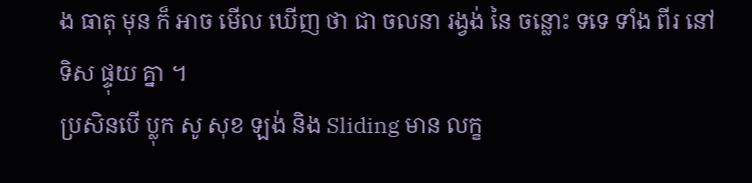ង ធាតុ មុន ក៏ អាច មើល ឃើញ ថា ជា ចលនា រង្វង់ នៃ ចន្លោះ ទទេ ទាំង ពីរ នៅ ទិស ផ្ទុយ គ្នា ។
ប្រសិនបើ ប្លុក សូ សុខ ឡង់ និង Sliding មាន លក្ខ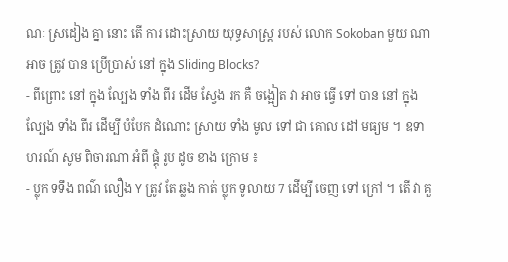ណៈ ស្រដៀង គ្នា នោះ តើ ការ ដោះស្រាយ យុទ្ធសាស្ត្រ របស់ លោក Sokoban មួយ ណា អាច ត្រូវ បាន ប្រើប្រាស់ នៅ ក្នុង Sliding Blocks?
- ពីព្រោះ នៅ ក្នុង ល្បែង ទាំង ពីរ ដើម ស្វែង រក គឺ ចង្អៀត វា អាច ធ្វើ ទៅ បាន នៅ ក្នុង ល្បែង ទាំង ពីរ ដើម្បី បំបែក ដំណោះ ស្រាយ ទាំង មូល ទៅ ជា គោល ដៅ មធ្យម ។ ឧទាហរណ៍ សូម ពិចារណា អំពី ផ្គុំ រូប ដូច ខាង ក្រោម ៖
- ប្លុក ទទឹង ពណ៌ លឿង Y ត្រូវ តែ ឆ្លង កាត់ ប្លុក ទូលាយ 7 ដើម្បី ចេញ ទៅ ក្រៅ ។ តើ វា គួ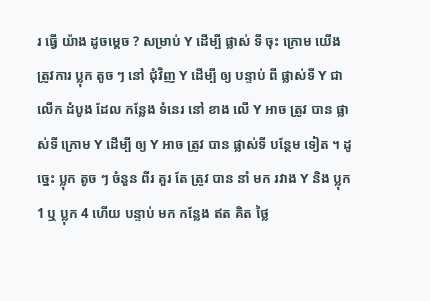រ ធ្វើ យ៉ាង ដូចម្ដេច ? សម្រាប់ Y ដើម្បី ផ្លាស់ ទី ចុះ ក្រោម យើង ត្រូវការ ប្លុក តូច ៗ នៅ ជុំវិញ Y ដើម្បី ឲ្យ បន្ទាប់ ពី ផ្លាស់ទី Y ជា លើក ដំបូង ដែល កន្លែង ទំនេរ នៅ ខាង លើ Y អាច ត្រូវ បាន ផ្លាស់ទី ក្រោម Y ដើម្បី ឲ្យ Y អាច ត្រូវ បាន ផ្លាស់ទី បន្ថែម ទៀត ។ ដូច្នេះ ប្លុក តូច ៗ ចំនួន ពីរ គួរ តែ ត្រូវ បាន នាំ មក រវាង Y និង ប្លុក 1 ឬ ប្លុក 4 ហើយ បន្ទាប់ មក កន្លែង ឥត គិត ថ្លៃ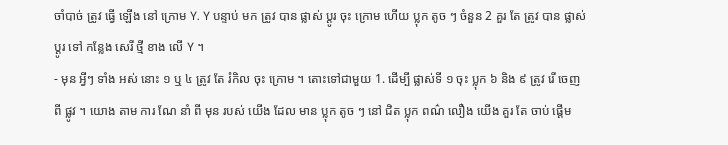ចាំបាច់ ត្រូវ ធ្វើ ឡើង នៅ ក្រោម Y. Y បន្ទាប់ មក ត្រូវ បាន ផ្លាស់ ប្តូរ ចុះ ក្រោម ហើយ ប្លុក តូច ៗ ចំនួន 2 គួរ តែ ត្រូវ បាន ផ្លាស់ ប្តូរ ទៅ កន្លែង សេរី ថ្មី ខាង លើ Y ។
- មុន អ្វីៗ ទាំង អស់ នោះ ១ ឬ ៤ ត្រូវ តែ រំកិល ចុះ ក្រោម ។ តោះទៅជាមួយ 1. ដើម្បី ផ្លាស់ទី ១ ចុះ ប្លុក ៦ និង ៩ ត្រូវ រើ ចេញ ពី ផ្លូវ ។ យោង តាម ការ ណែ នាំ ពី មុន របស់ យើង ដែល មាន ប្លុក តូច ៗ នៅ ជិត ប្លុក ពណ៌ លឿង យើង គួរ តែ ចាប់ ផ្តើម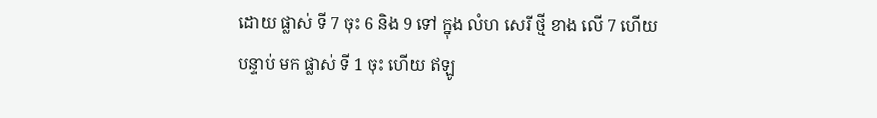ដោយ ផ្លាស់ ទី 7 ចុះ 6 និង 9 ទៅ ក្នុង លំហ សេរី ថ្មី ខាង លើ 7 ហើយ បន្ទាប់ មក ផ្លាស់ ទី 1 ចុះ ហើយ ឥឡូ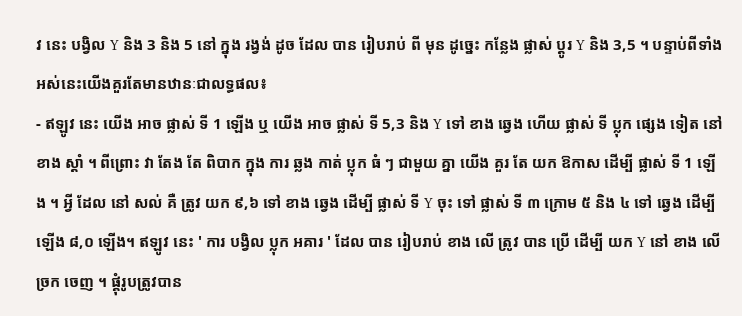វ នេះ បង្វិល Y និង 3 និង 5 នៅ ក្នុង រង្វង់ ដូច ដែល បាន រៀបរាប់ ពី មុន ដូច្នេះ កន្លែង ផ្លាស់ ប្តូរ Y និង 3,5 ។ បន្ទាប់ពីទាំងអស់នេះយើងគួរតែមានឋានៈជាលទ្ធផល៖
- ឥឡូវ នេះ យើង អាច ផ្លាស់ ទី 1 ឡើង ឬ យើង អាច ផ្លាស់ ទី 5,3 និង Y ទៅ ខាង ឆ្វេង ហើយ ផ្លាស់ ទី ប្លុក ផ្សេង ទៀត នៅ ខាង ស្តាំ ។ ពីព្រោះ វា តែង តែ ពិបាក ក្នុង ការ ឆ្លង កាត់ ប្លុក ធំ ៗ ជាមួយ គ្នា យើង គួរ តែ យក ឱកាស ដើម្បី ផ្លាស់ ទី 1 ឡើង ។ អ្វី ដែល នៅ សល់ គឺ ត្រូវ យក ៩,៦ ទៅ ខាង ឆ្វេង ដើម្បី ផ្លាស់ ទី Y ចុះ ទៅ ផ្លាស់ ទី ៣ ក្រោម ៥ និង ៤ ទៅ ឆ្វេង ដើម្បី ឡើង ៨,០ ឡើង។ ឥឡូវ នេះ ' ការ បង្វិល ប្លុក អគារ ' ដែល បាន រៀបរាប់ ខាង លើ ត្រូវ បាន ប្រើ ដើម្បី យក Y នៅ ខាង លើ ច្រក ចេញ ។ ផ្គុំរូបត្រូវបាន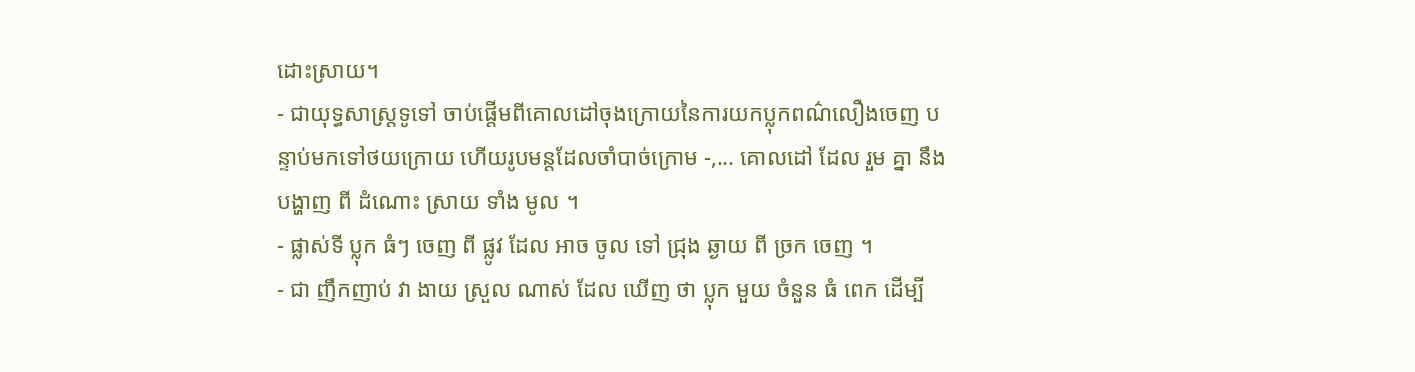ដោះស្រាយ។
- ជាយុទ្ធសាស្រ្តទូទៅ ចាប់ផ្តើមពីគោលដៅចុងក្រោយនៃការយកប្លុកពណ៌លឿងចេញ បន្ទាប់មកទៅថយក្រោយ ហើយរូបមន្តដែលចាំបាច់ក្រោម -,... គោលដៅ ដែល រួម គ្នា នឹង បង្ហាញ ពី ដំណោះ ស្រាយ ទាំង មូល ។
- ផ្លាស់ទី ប្លុក ធំៗ ចេញ ពី ផ្លូវ ដែល អាច ចូល ទៅ ជ្រុង ឆ្ងាយ ពី ច្រក ចេញ ។
- ជា ញឹកញាប់ វា ងាយ ស្រួល ណាស់ ដែល ឃើញ ថា ប្លុក មួយ ចំនួន ធំ ពេក ដើម្បី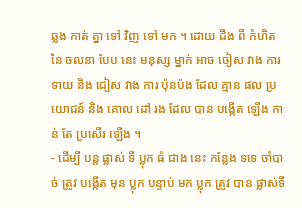ឆ្លង កាត់ គ្នា ទៅ វិញ ទៅ មក ។ ដោយ ដឹង ពី កំហិត នៃ ចលនា បែប នេះ មនុស្ស ម្នាក់ អាច ចៀស វាង ការ ទាយ និង ជៀស វាង ការ ប៉ុនប៉ង ដែល គ្មាន ផល ប្រយោជន៍ និង គោល ដៅ រង ដែល បាន បង្កើត ឡើង កាន់ តែ ប្រសើរ ឡើង ។
- ដើម្បី បន្ត ផ្លាស់ ទី ប្លុក ធំ ជាង នេះ កន្លែង ទទេ ចាំបាច់ ត្រូវ បង្កើត មុន ប្លុក បន្ទាប់ មក ប្លុក ត្រូវ បាន ផ្លាស់ទី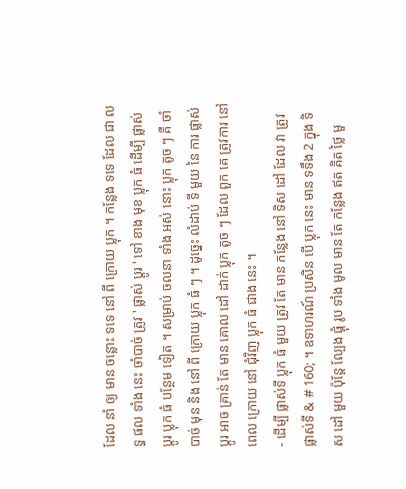ដែល នាំ ឲ្យ មាន ចន្លោះ ទទេ នៅ ពី ក្រោយ ប្លុក ។ កន្លែង ទទេ ដែល ជា លទ្ធ ផល ទាំង នេះ ចាំបាច់ ត្រូវ ' ផ្លាស់ ប្តូរ ' ទៅ ខាង មុខ ប្លុក ធំ ដើម្បី ផ្លាស់ ប្តូរ ប្លុក ធំ បន្ថែម ទៀត ។ សម្រាប់ ចលនា ទាំង អស់ នោះ ប្លុក តូច ៗ គឺ ចាំបាច់ មុន និង នៅ ពី ក្រោយ ប្លុក ធំ ៗ ។ ដូច្នេះ លំដាប់ ទី មួយ នៃ ការ ផ្លាស់ ប្តូរ អាច គ្រាន់ តែ មាន គោល ដៅ ដាក់ ប្លុក តូច ៗ ដែល ពួក គេ ត្រូវការ នៅ ពេល ក្រោយ នៅ ជុំវិញ ប្លុក ធំ ជាង នេះ ។
- ដើម្បី ផ្លាស់ទី ប្លុក ធំ មួយ ត្រូវ តែ មាន កន្លែង នៅ ទិស ដៅ ដែល វា ត្រូវ ផ្លាស់ទី & # 160; ។ ឧទាហរណ៍ ប្រសិន បើ ប្លុក នេះ មាន ទទឹង 2 ក្នុង ទិស ដៅ មួយ ប៉ុន្តែ ល្បែង ផ្គុំ រូប ទាំង មូល មាន តែ កន្លែង ឥត គិត ថ្លៃ មួ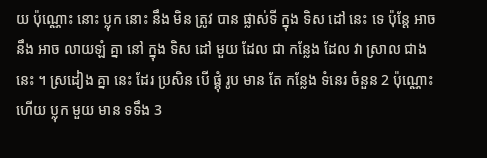យ ប៉ុណ្ណោះ នោះ ប្លុក នោះ នឹង មិន ត្រូវ បាន ផ្លាស់ទី ក្នុង ទិស ដៅ នេះ ទេ ប៉ុន្តែ អាច នឹង អាច លាយឡំ គ្នា នៅ ក្នុង ទិស ដៅ មួយ ដែល ជា កន្លែង ដែល វា ស្រាល ជាង នេះ ។ ស្រដៀង គ្នា នេះ ដែរ ប្រសិន បើ ផ្គុំ រូប មាន តែ កន្លែង ទំនេរ ចំនួន 2 ប៉ុណ្ណោះ ហើយ ប្លុក មួយ មាន ទទឹង 3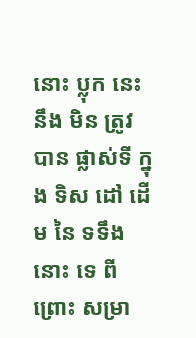នោះ ប្លុក នេះ នឹង មិន ត្រូវ បាន ផ្លាស់ទី ក្នុង ទិស ដៅ ដើម នៃ ទទឹង នោះ ទេ ពីព្រោះ សម្រា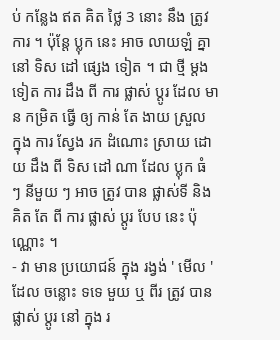ប់ កន្លែង ឥត គិត ថ្លៃ 3 នោះ នឹង ត្រូវការ ។ ប៉ុន្តែ ប្លុក នេះ អាច លាយឡំ គ្នា នៅ ទិស ដៅ ផ្សេង ទៀត ។ ជា ថ្មី ម្តង ទៀត ការ ដឹង ពី ការ ផ្លាស់ ប្តូរ ដែល មាន កម្រិត ធ្វើ ឲ្យ កាន់ តែ ងាយ ស្រួល ក្នុង ការ ស្វែង រក ដំណោះ ស្រាយ ដោយ ដឹង ពី ទិស ដៅ ណា ដែល ប្លុក ធំ ៗ នីមួយ ៗ អាច ត្រូវ បាន ផ្លាស់ទី និង គិត តែ ពី ការ ផ្លាស់ ប្តូរ បែប នេះ ប៉ុណ្ណោះ ។
- វា មាន ប្រយោជន៍ ក្នុង រង្វង់ ' មើល ' ដែល ចន្លោះ ទទេ មួយ ឬ ពីរ ត្រូវ បាន ផ្លាស់ ប្តូរ នៅ ក្នុង រ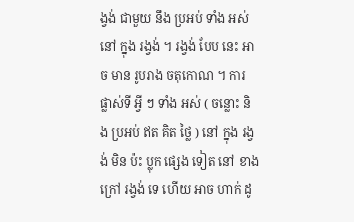ង្វង់ ជាមួយ នឹង ប្រអប់ ទាំង អស់ នៅ ក្នុង រង្វង់ ។ រង្វង់ បែប នេះ អាច មាន រូបរាង ចតុកោណ ។ ការ ផ្លាស់ទី អ្វី ៗ ទាំង អស់ ( ចន្លោះ និង ប្រអប់ ឥត គិត ថ្លៃ ) នៅ ក្នុង រង្វង់ មិន ប៉ះ ប្លុក ផ្សេង ទៀត នៅ ខាង ក្រៅ រង្វង់ ទេ ហើយ អាច ហាក់ ដូ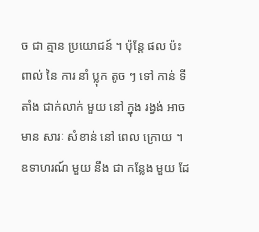ច ជា គ្មាន ប្រយោជន៍ ។ ប៉ុន្តែ ផល ប៉ះ ពាល់ នៃ ការ នាំ ប្លុក តូច ៗ ទៅ កាន់ ទី តាំង ជាក់លាក់ មួយ នៅ ក្នុង រង្វង់ អាច មាន សារៈ សំខាន់ នៅ ពេល ក្រោយ ។ ឧទាហរណ៍ មួយ នឹង ជា កន្លែង មួយ ដែ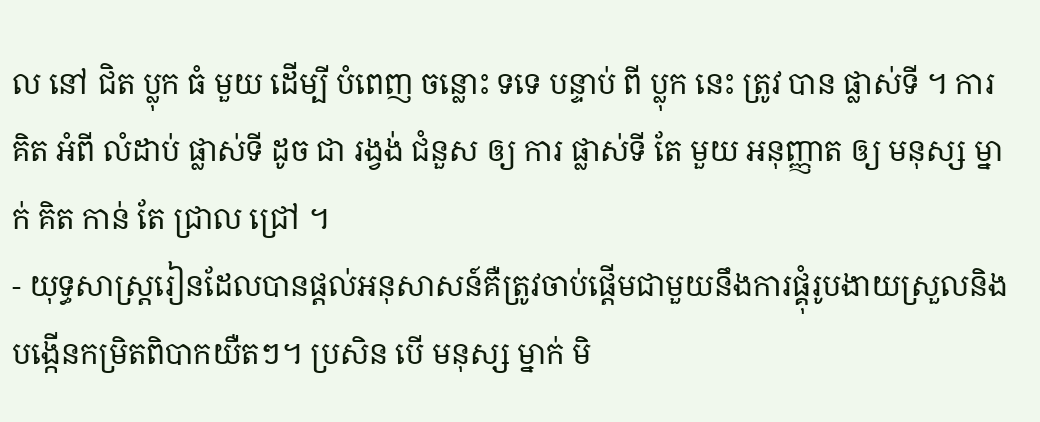ល នៅ ជិត ប្លុក ធំ មួយ ដើម្បី បំពេញ ចន្លោះ ទទេ បន្ទាប់ ពី ប្លុក នេះ ត្រូវ បាន ផ្លាស់ទី ។ ការ គិត អំពី លំដាប់ ផ្លាស់ទី ដូច ជា រង្វង់ ជំនួស ឲ្យ ការ ផ្លាស់ទី តែ មួយ អនុញ្ញាត ឲ្យ មនុស្ស ម្នាក់ គិត កាន់ តែ ជ្រាល ជ្រៅ ។
- យុទ្ធសាស្ត្ររៀនដែលបានផ្ដល់អនុសាសន៍គឺត្រូវចាប់ផ្តើមជាមួយនឹងការផ្គុំរូបងាយស្រួលនិងបង្កើនកម្រិតពិបាកយឺតៗ។ ប្រសិន បើ មនុស្ស ម្នាក់ មិ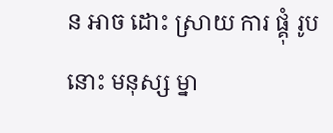ន អាច ដោះ ស្រាយ ការ ផ្គុំ រូប នោះ មនុស្ស ម្នា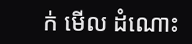ក់ មើល ដំណោះ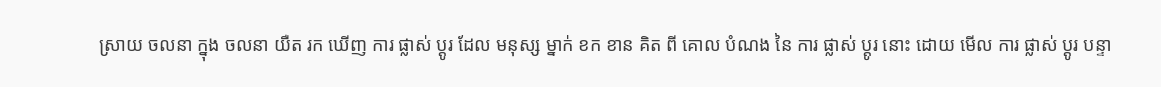ស្រាយ ចលនា ក្នុង ចលនា យឺត រក ឃើញ ការ ផ្លាស់ ប្តូរ ដែល មនុស្ស ម្នាក់ ខក ខាន គិត ពី គោល បំណង នៃ ការ ផ្លាស់ ប្តូរ នោះ ដោយ មើល ការ ផ្លាស់ ប្តូរ បន្ទា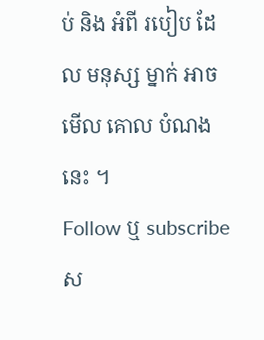ប់ និង អំពី របៀប ដែល មនុស្ស ម្នាក់ អាច មើល គោល បំណង នេះ ។
Follow ឬ subscribe ស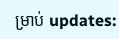ម្រាប់ updates: